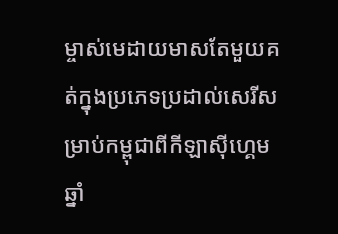ម្ចាស់មេដាយមាសតែមួយគត់ក្នុងប្រភេទប្រដាល់សេរីសម្រាប់កម្ពុជាពីកីឡាស៊ីហ្គេម ឆ្នាំ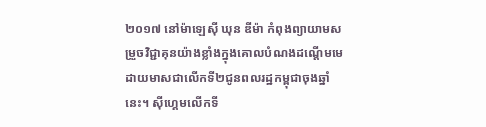២០១៧ នៅម៉ាឡេស៊ី ឃុន ឌីម៉ា កំពុងព្យាយាមសម្រួចវិជ្ជាគុនយ៉ាងខ្លាំងក្នុងគោលបំណងដណ្ដើមមេដាយមាសជាលើកទី២ជូនពលរដ្ឋកម្ពុជាចុងឆ្នាំនេះ។ ស៊ីហ្គេមលើកទី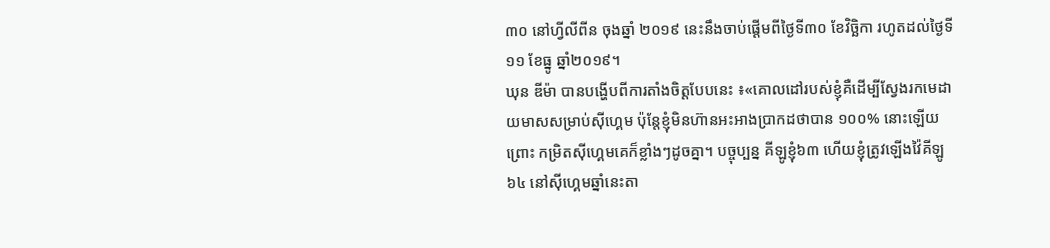៣០ នៅហ្វីលីពីន ចុងឆ្នាំ ២០១៩ នេះនឹងចាប់ផ្ដើមពីថ្ងៃទី៣០ ខែវិច្ឆិកា រហូតដល់ថ្ងៃទី១១ ខែធ្នូ ឆ្នាំ២០១៩។
ឃុន ឌីម៉ា បានបង្ហើបពីការតាំងចិត្តបែបនេះ ៖«គោលដៅរបស់ខ្ញុំគឺដើម្បីស្វែងរកមេដាយមាសសម្រាប់ស៊ីហ្គេម ប៉ុន្តែខ្ញុំមិនហ៊ានអះអាងប្រាកដថាបាន ១០០% នោះឡើយព្រោះ កម្រិតស៊ីហ្គេមគេក៏ខ្លាំងៗដូចគ្នា។ បច្ចុប្បន្ន គីឡូខ្ញុំ៦៣ ហើយខ្ញុំត្រូវឡើងវ៉ៃគីឡូ៦៤ នៅស៊ីហ្គេមឆ្នាំនេះតា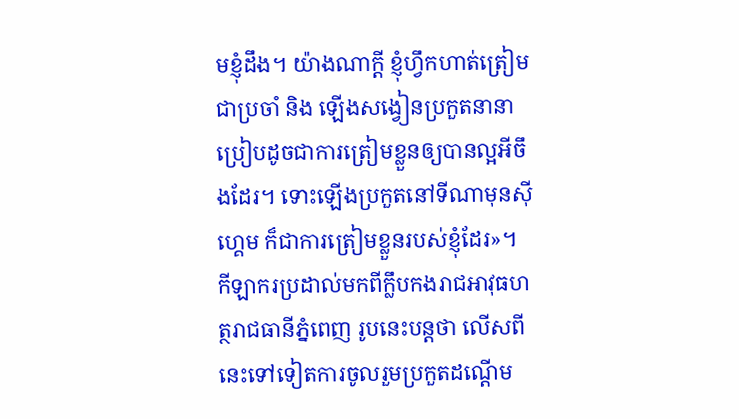មខ្ញុំដឹង។ យ៉ាងណាក្ដី ខ្ញុំហ្វឹកហាត់ត្រៀមជាប្រចាំ និង ឡើងសង្វៀនប្រកួតនានា ប្រៀបដូចជាការត្រៀមខ្លួនឲ្យបានល្អអីចឹងដែរ។ ទោះឡើងប្រកួតនៅទីណាមុនស៊ីហ្គេម ក៏ជាការត្រៀមខ្លួនរបស់ខ្ញុំដែរ»។
កីឡាករប្រដាល់មកពីក្លឹបកងរាជអាវុធហត្ថរាជធានីភ្នំពេញ រូបនេះបន្តថា លើសពីនេះទៅទៀតការចូលរួមប្រកួតដណ្ដើម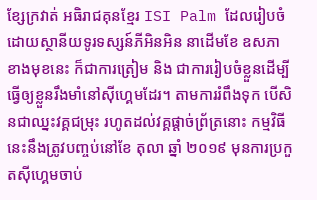ខ្សែក្រវាត់ អធិរាជគុនខ្មែរ ISI Palm ដែលរៀបចំដោយស្ថានីយទូរទស្សន៍ភីអិនអិន នាដើមខែ ឧសភា ខាងមុខនេះ ក៏ជាការត្រៀម និង ជាការរៀបចំខ្លួនដើម្បីធ្វើឲ្យខ្លួនរឹងមាំនៅស៊ីហ្គេមដែរ។ តាមការរំពឹងទុក បើសិនជាឈ្នះវគ្គជម្រុះ រហូតដល់វគ្គផ្ដាច់ព្រ័ត្រនោះ កម្មវិធីនេះនឹងត្រូវបញ្ចប់នៅខែ តុលា ឆ្នាំ ២០១៩ មុនការប្រកួតស៊ីហ្គេមចាប់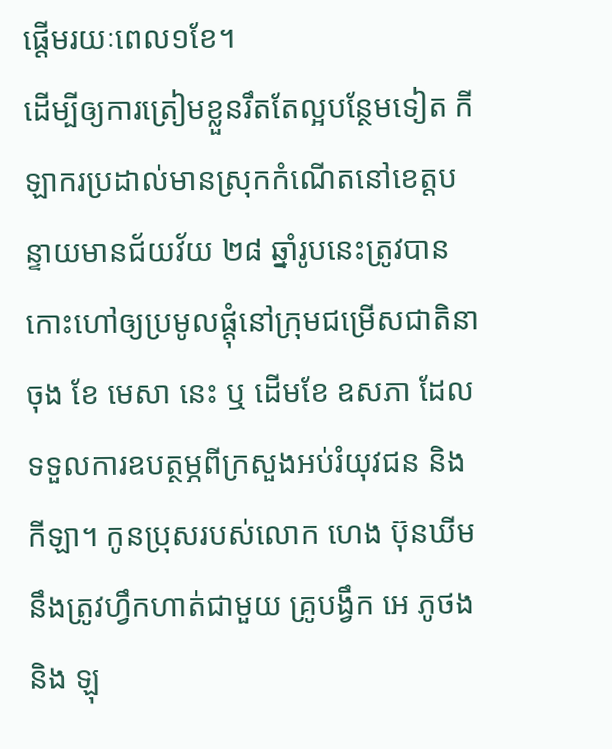ផ្ដើមរយៈពេល១ខែ។
ដើម្បីឲ្យការត្រៀមខ្លួនរឹតតែល្អបន្ថែមទៀត កីឡាករប្រដាល់មានស្រុកកំណើតនៅខេត្តបន្ទាយមានជ័យវ័យ ២៨ ឆ្នាំរូបនេះត្រូវបានកោះហៅឲ្យប្រមូលផ្ដុំនៅក្រុមជម្រើសជាតិនាចុង ខែ មេសា នេះ ឬ ដើមខែ ឧសភា ដែលទទួលការឧបត្ថម្ភពីក្រសួងអប់រំយុវជន និង កីឡា។ កូនប្រុសរបស់លោក ហេង ប៊ុនឃីម នឹងត្រូវហ្វឹកហាត់ជាមួយ គ្រូបង្វឹក អេ ភូថង និង ឡុ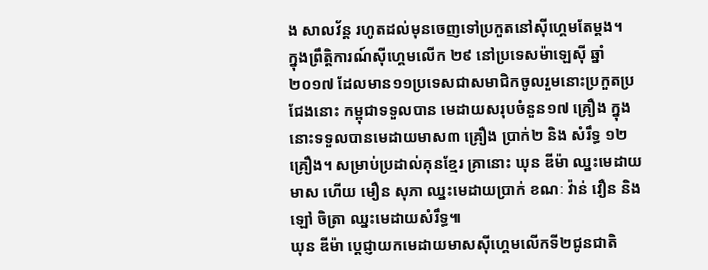ង សាលវ័ន្ត រហូតដល់មុនចេញទៅប្រកួតនៅស៊ីហ្គេមតែម្ដង។
ក្នុងព្រឹត្តិការណ៍ស៊ីហ្គេមលើក ២៩ នៅប្រទេសម៉ាឡេស៊ី ឆ្នាំ ២០១៧ ដែលមាន១១ប្រទេសជាសមាជិកចូលរួមនោះប្រកួតប្រជែងនោះ កម្ពុជាទទួលបាន មេដាយសរុបចំនួន១៧ គ្រឿង ក្នុងនោះទទួលបានមេដាយមាស៣ គ្រឿង ប្រាក់២ និង សំរឹទ្ធ ១២ គ្រឿង។ សម្រាប់ប្រដាល់គុនខ្មែរ គ្រានោះ ឃុន ឌីម៉ា ឈ្នះមេដាយមាស ហើយ មឿន សុភា ឈ្នះមេដាយប្រាក់ ខណៈ វ៉ាន់ វឿន និង ឡៅ ចិត្រា ឈ្នះមេដាយសំរឹទ្ធ៕
ឃុន ឌីម៉ា ប្ដេជ្ញាយកមេដាយមាសស៊ីហ្គេមលើកទី២ជូនជាតិ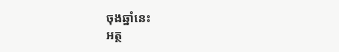ចុងឆ្នាំនេះ
អត្ថ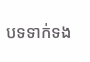បទទាក់ទង